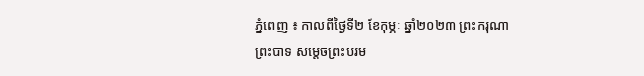ភ្នំពេញ ៖ កាលពីថ្ងៃទី២ ខែកុម្ភៈ ឆ្នាំ២០២៣ ព្រះករុណា ព្រះបាទ សម្តេចព្រះបរម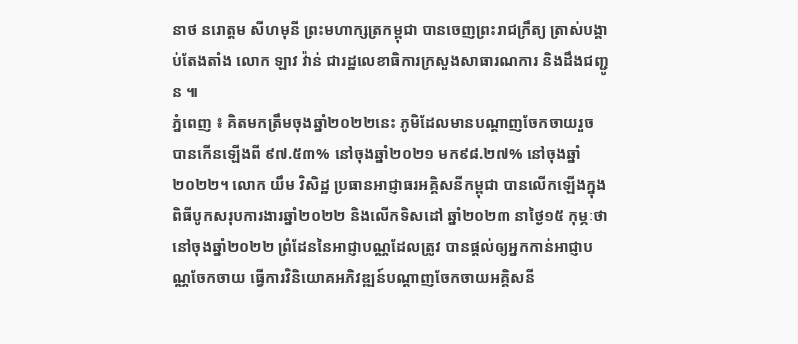នាថ នរោត្តម សីហមុនី ព្រះមហាក្សត្រកម្ពុជា បានចេញព្រះរាជក្រឹត្យ ត្រាស់បង្គាប់តែងតាំង លោក ឡាវ វ៉ាន់ ជារដ្ឋលេខាធិការក្រសួងសាធារណការ និងដឹងជញ្ជូន ៕
ភ្នំពេញ ៖ គិតមកត្រឹមចុងឆ្នាំ២០២២នេះ ភូមិដែលមានបណ្តាញចែកចាយរួច បានកើនឡើងពី ៩៧.៥៣% នៅចុងឆ្នាំ២០២១ មក៩៨.២៧% នៅចុងឆ្នាំ២០២២។ លោក យឹម វិសិដ្ឋ ប្រធានអាជ្ញាធរអគ្គិសនីកម្ពុជា បានលើកឡើងក្នុងពិធីបូកសរុបការងារឆ្នាំ២០២២ និងលើកទិសដៅ ឆ្នាំ២០២៣ នាថ្ងៃ១៥ កុម្ភៈថា នៅចុងឆ្នាំ២០២២ ព្រំដែននៃអាជ្ញាបណ្ណដែលត្រូវ បានផ្តល់ឲ្យអ្នកកាន់អាជ្ញាបណ្ណចែកចាយ ធ្វើការវិនិយោគអភិវឌ្ឍន៍បណ្តាញចែកចាយអគ្គិសនី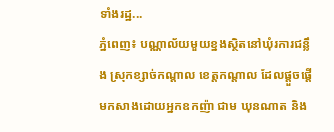ទាំងរដ្ឋ...
ភ្នំពេញ៖ បណ្ណាល័យមួយខ្នងស្ថិតនៅឃុំរការជន្លឹង ស្រុកខ្សាច់កណ្ដាល ខេត្តកណ្ដាល ដែលផ្ដួចផ្ដើមកសាងដោយអ្នកឧកញ៉ា ជាម ឃុនណាត និង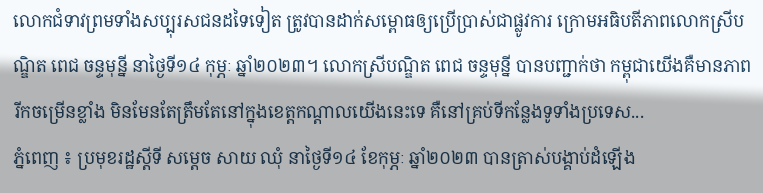លោកជំទាវព្រមទាំងសប្បុរសជនដទៃទៀត ត្រូវបានដាក់សម្ពោធឲ្យប្រើប្រាស់ជាផ្លូវការ ក្រោមអធិបតីភាពលោកស្រីបណ្ឌិត ពេជ ចន្ទមុន្នី នាថ្ងៃទី១៤ កុម្ភៈ ឆ្នាំ២០២៣។ លោកស្រីបណ្ឌិត ពេជ ចន្ទមុន្នី បានបញ្ជាក់ថា កម្ពុជាយើងគឺមានភាពរីកចម្រើនខ្លាំង មិនមែនតែត្រឹមតែនៅក្នុងខេត្តកណ្ដាលយើងនេះទេ គឺនៅគ្រប់ទីកន្លែងទូទាំងប្រទេស...
ភ្នំពេញ ៖ ប្រមុខរដ្ឋស្ដីទី សម្តេច សាយ ឈុំ នាថ្ងៃទី១៤ ខែកុម្ភៈ ឆ្នាំ២០២៣ បានត្រាស់បង្គាប់ដំឡើង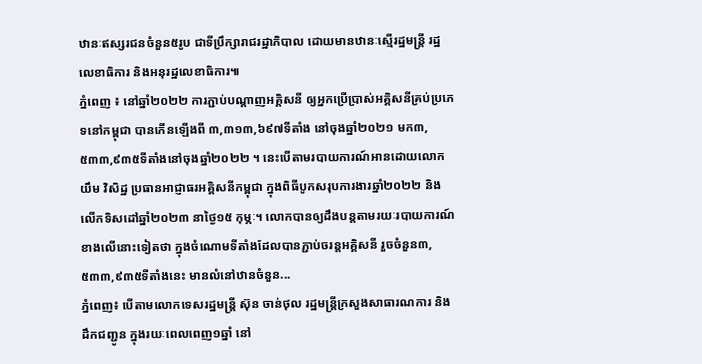ឋានៈឥស្សរជនចំនួន៥រូប ជាទីប្រឹក្សារាជរដ្ឋាភិបាល ដោយមានឋានៈស្មើរដ្ឋមន្រ្តី រដ្ឋលេខាធិការ និងអនុរដ្ឋលេខាធិការ៕
ភ្នំពេញ ៖ នៅឆ្នាំ២០២២ ការភ្ជាប់បណ្តាញអគ្គិសនី ឲ្យអ្នកប្រើប្រាស់អគ្គិសនីគ្រប់ប្រភេទនៅកម្ពុជា បានកើនឡើងពី ៣,៣១៣,៦៩៧ទីតាំង នៅចុងឆ្នាំ២០២១ មក៣,៥៣៣,៩៣៥ទីតាំងនៅចុងឆ្នាំ២០២២ ។ នេះបើតាមរបាយការណ៍អានដោយលោក យឹម វិសិដ្ឋ ប្រធានអាជ្ញាធរអគ្គិសនីកម្ពុជា ក្នុងពិធីបូកសរុបការងារឆ្នាំ២០២២ និងលើកទិសដៅឆ្នាំ២០២៣ នាថ្ងៃ១៥ កុម្ភៈ។ លោកបានឲ្យដឹងបន្តតាមរយៈរបាយការណ៍ខាងលើនោះទៀតថា ក្នុងចំណោមទីតាំងដែលបានភ្ជាប់ចរន្តអគ្គិសនី រួចចំនួន៣,៥៣៣,៩៣៥ទីតាំងនេះ មានលំនៅឋានចំនួន...
ភ្នំពេញ៖ បើតាមលោកទេសរដ្ឋមន្រ្តី ស៊ុន ចាន់ថុល រដ្ឋមន្ដ្រីក្រសួងសាធារណការ និងដឹកជញ្ជូន ក្នុងរយៈពេលពេញ១ឆ្នាំ នៅ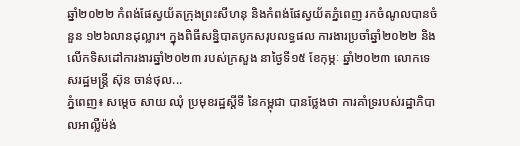ឆ្នាំ២០២២ កំពង់ផែស្វយ័តក្រុងព្រះសីហនុ និងកំពង់ផែស្វយ័តភ្នំពេញ រកចំណូលបានចំនួន ១២៦លានដុល្លារ។ ក្នុងពិធីសន្និបាតបូកសរុបលទ្ធផល ការងារប្រចាំឆ្នាំ២០២២ និងលើកទិសដៅការងារឆ្នាំ២០២៣ របស់ក្រសួង នាថ្ងៃទី១៥ ខែកុម្ភៈ ឆ្នាំ២០២៣ លោកទេសរដ្ឋមន្រ្តី ស៊ុន ចាន់ថុល...
ភ្នំពេញ៖ សម្តេច សាយ ឈុំ ប្រមុខរដ្ឋស្តីទី នៃកម្ពុជា បានថ្លែងថា ការគាំទ្ររបស់រដ្ឋាភិបាលអាល្លឺម៉ង់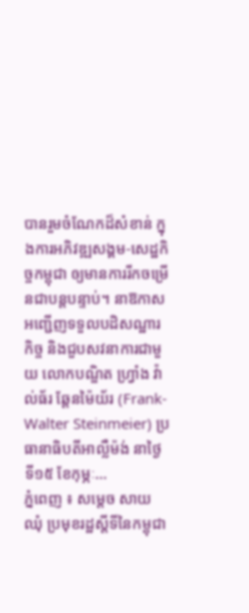បានរួមចំណែកដ៏សំខាន់ ក្នុងការអភិវឌ្ឍសង្គម-សេដ្ឋកិច្ចកម្ពុជា ឲ្យមានការរីកចម្រើនជាបន្តបន្ទាប់។ នាឱកាសអញ្ជើញទទួលបដិសណ្ឋារកិច្ច និងជួបសវនាការជាមួយ លោកបណ្ឌិត ហ្វ្រាំង វ៉ាល់ធ័រ ឆ្តែនម៉ៃយ័រ (Frank-Walter Steinmeier) ប្រធានាធិបតីអាល្លឺម៉ង់ នាថ្ងៃទី១៥ ខែកុម្ភៈ...
ភ្នំពេញ ៖ សម្តេច សាយ ឈុំ ប្រមុខរដ្ឋស្តីទីនៃកម្ពុជា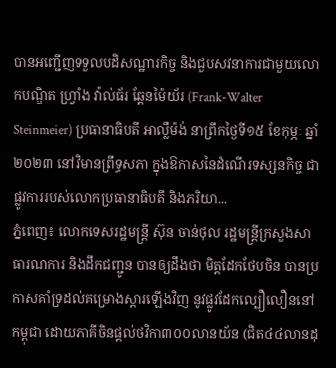បានអញ្ជើញទទួលបដិសណ្ឋារកិច្ច និងជួបសវនាការជាមួយលោកបណ្ឌិត ហ្វ្រាំង វ៉ាល់ធ័រ ឆ្តែនម៉ៃយ័រ (Frank-Walter Steinmeier) ប្រធានាធិបតី អាល្លឺម៉ង់ នាព្រឹកថ្ងៃទី១៥ ខែកុម្ភៈ ឆ្នាំ២០២៣ នៅវិមានព្រឹទ្ធសភា ក្នុងឱកាសនៃដំណើរទស្សនកិច្ច ជាផ្លូវការរបស់លោកប្រធានាធិបតី និងភរិយា...
ភ្នំពេញ៖ លោកទេសរដ្ឋមន្ត្រី ស៊ុន ចាន់ថុល រដ្ឋមន្ដ្រីក្រសួងសាធារណការ និងដឹកជញ្ជូន បានឲ្យដឹងថា មិត្តដែកថែបចិន បានប្រកាសគាំទ្រដល់គម្រោងស្តារឡើងវិញ នូវផ្លូវដែកល្បឿលឿននៅកម្ពុជា ដោយភាគីចិនផ្ដល់ថវិកា៣០០លានយ័ន (ជិត៤៤លានដុ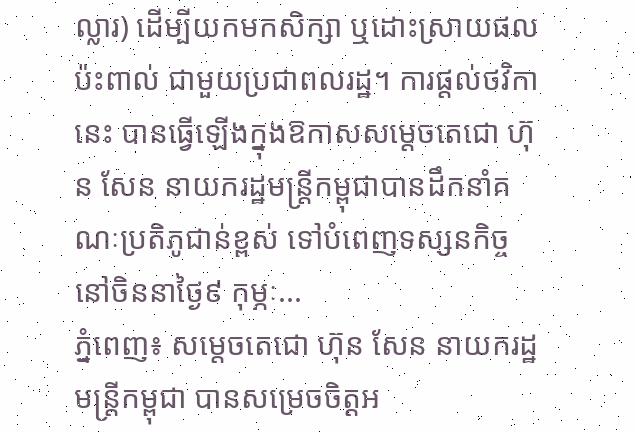ល្លារ) ដើម្បីយកមកសិក្សា ឬដោះស្រាយផលប៉ះពាល់ ជាមួយប្រជាពលរដ្ឋ។ ការផ្តល់ថវិកានេះ បានធ្វើឡើងក្នុងឱកាសសម្តេចតេជោ ហ៊ុន សែន នាយករដ្ឋមន្រ្តីកម្ពុជាបានដឹកនាំគណៈប្រតិភូជាន់ខ្ពស់ ទៅបំពេញទស្សនកិច្ចនៅចិននាថ្ងៃ៩ កុម្ភៈ...
ភ្នំពេញ៖ សម្តេចតេជោ ហ៊ុន សែន នាយករដ្ឋមន្រ្តីកម្ពុជា បានសម្រេចចិត្តអ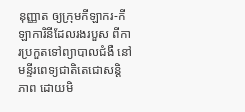នុញ្ញាត ឲ្យក្រុមកីឡាករ-កីឡាការិនីដែលរងរបួស ពីការប្រកួតទៅព្យាបាលជំងឺ នៅមន្ទីរពេទ្យជាតិតេជោសន្តិភាព ដោយមិ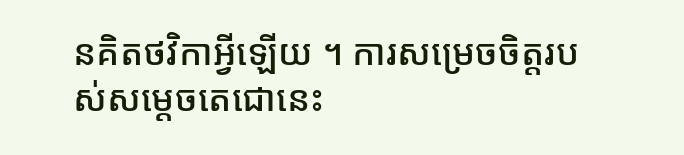នគិតថវិកាអ្វីឡើយ ។ ការសម្រេចចិត្តរបស់សម្តេចតេជោនេះ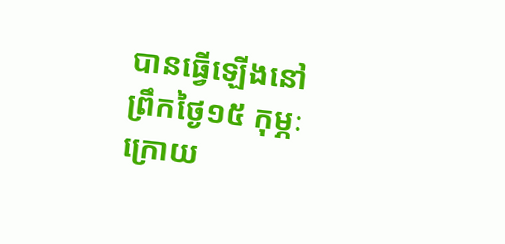បានធ្វើឡើងនៅព្រឹកថ្ងៃ១៥ កុម្ភៈ ក្រោយ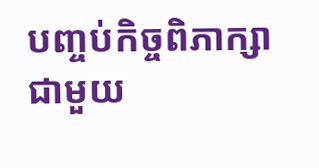បញ្ចប់កិច្ចពិភាក្សាជាមួយ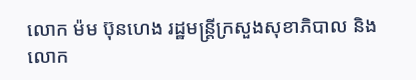លោក ម៉ម ប៊ុនហេង រដ្ឋមន្រ្តីក្រសួងសុខាភិបាល និងលោក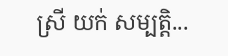ស្រី យក់ សម្បត្តិ...